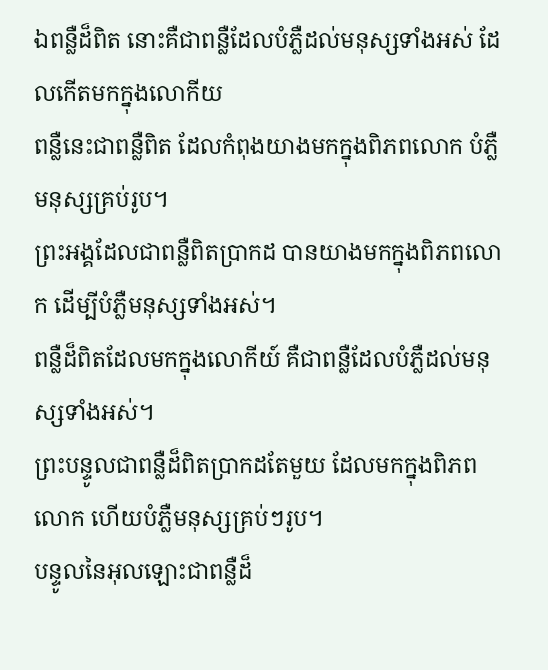ឯពន្លឺដ៏ពិត នោះគឺជាពន្លឺដែលបំភ្លឺដល់មនុស្សទាំងអស់ ដែលកើតមកក្នុងលោកីយ
ពន្លឺនេះជាពន្លឺពិត ដែលកំពុងយាងមកក្នុងពិភពលោក បំភ្លឺមនុស្សគ្រប់រូប។
ព្រះអង្គដែលជាពន្លឺពិតប្រាកដ បានយាងមកក្នុងពិភពលោក ដើម្បីបំភ្លឺមនុស្សទាំងអស់។
ពន្លឺដ៏ពិតដែលមកក្នុងលោកីយ៍ គឺជាពន្លឺដែលបំភ្លឺដល់មនុស្សទាំងអស់។
ព្រះបន្ទូលជាពន្លឺដ៏ពិតប្រាកដតែមួយ ដែលមកក្នុងពិភពលោក ហើយបំភ្លឺមនុស្សគ្រប់ៗរូប។
បន្ទូលនៃអុលឡោះជាពន្លឺដ៏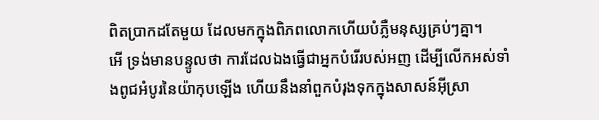ពិតប្រាកដតែមួយ ដែលមកក្នុងពិភពលោកហើយបំភ្លឺមនុស្សគ្រប់ៗគ្នា។
អើ ទ្រង់មានបន្ទូលថា ការដែលឯងធ្វើជាអ្នកបំរើរបស់អញ ដើម្បីលើកអស់ទាំងពូជអំបូរនៃយ៉ាកុបឡើង ហើយនឹងនាំពួកបំរុងទុកក្នុងសាសន៍អ៊ីស្រា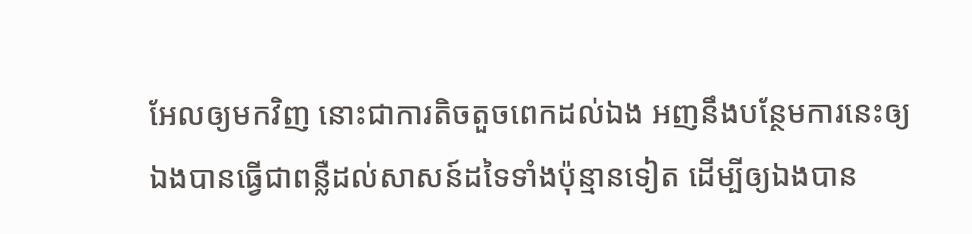អែលឲ្យមកវិញ នោះជាការតិចតួចពេកដល់ឯង អញនឹងបន្ថែមការនេះឲ្យឯងបានធ្វើជាពន្លឺដល់សាសន៍ដទៃទាំងប៉ុន្មានទៀត ដើម្បីឲ្យឯងបាន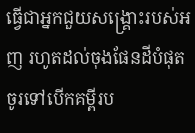ធ្វើជាអ្នកជួយសង្គ្រោះរបស់អញ រហូតដល់ចុងផែនដីបំផុត
ចូរទៅបើកគម្ពីរប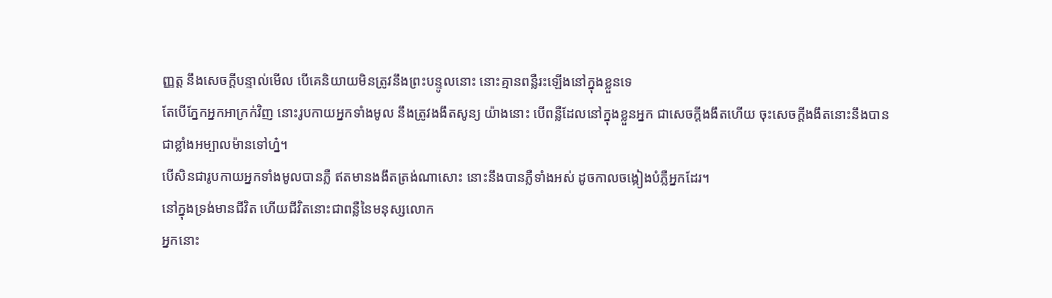ញ្ញត្ត នឹងសេចក្ដីបន្ទាល់មើល បើគេនិយាយមិនត្រូវនឹងព្រះបន្ទូលនោះ នោះគ្មានពន្លឺរះឡើងនៅក្នុងខ្លួនទេ
តែបើភ្នែកអ្នកអាក្រក់វិញ នោះរូបកាយអ្នកទាំងមូល នឹងត្រូវងងឹតសូន្យ យ៉ាងនោះ បើពន្លឺដែលនៅក្នុងខ្លួនអ្នក ជាសេចក្ដីងងឹតហើយ ចុះសេចក្ដីងងឹតនោះនឹងបានជាខ្លាំងអម្បាលម៉ានទៅហ្ន៎។
បើសិនជារូបកាយអ្នកទាំងមូលបានភ្លឺ ឥតមានងងឹតត្រង់ណាសោះ នោះនឹងបានភ្លឺទាំងអស់ ដូចកាលចង្កៀងបំភ្លឺអ្នកដែរ។
នៅក្នុងទ្រង់មានជីវិត ហើយជីវិតនោះជាពន្លឺនៃមនុស្សលោក
អ្នកនោះ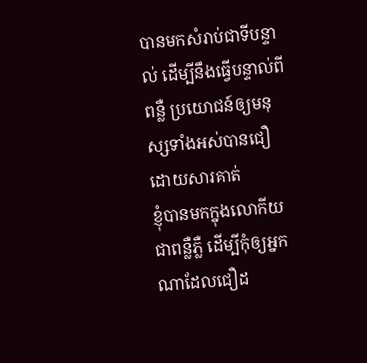បានមកសំរាប់ជាទីបន្ទាល់ ដើម្បីនឹងធ្វើបន្ទាល់ពីពន្លឺ ប្រយោជន៍ឲ្យមនុស្សទាំងអស់បានជឿ ដោយសារគាត់
ខ្ញុំបានមកក្នុងលោកីយជាពន្លឺភ្លឺ ដើម្បីកុំឲ្យអ្នកណាដែលជឿដ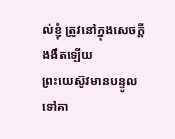ល់ខ្ញុំ ត្រូវនៅក្នុងសេចក្ដីងងឹតឡើយ
ព្រះយេស៊ូវមានបន្ទូលទៅគា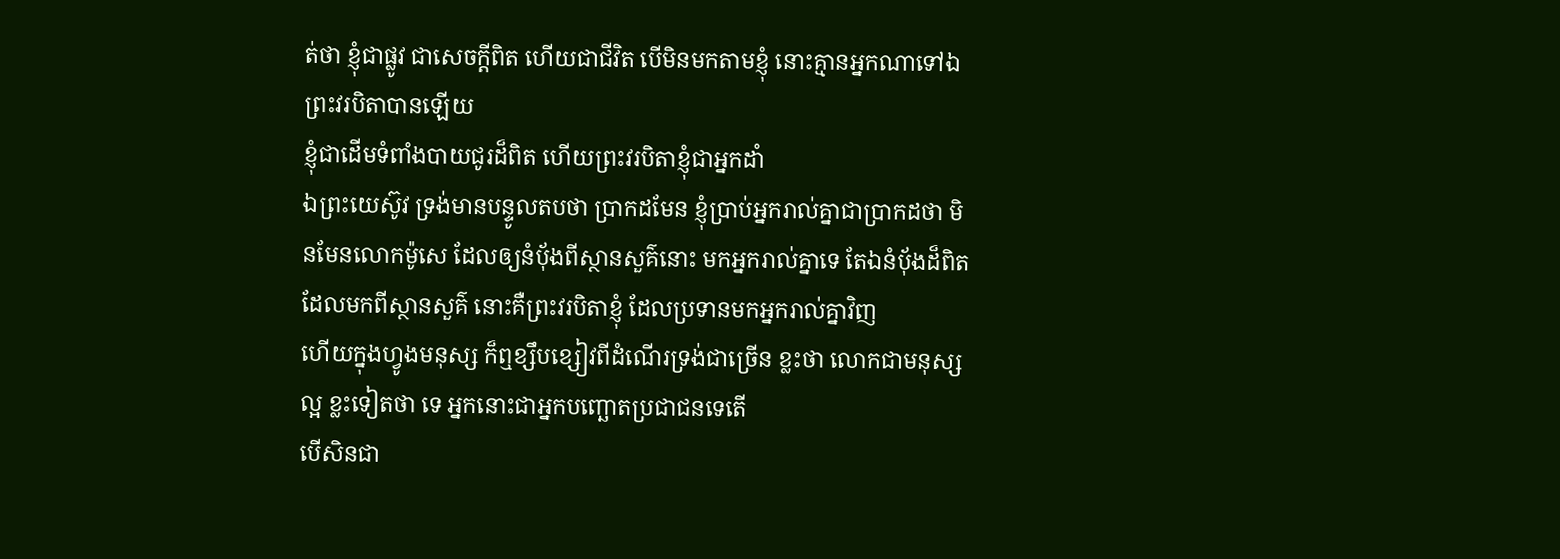ត់ថា ខ្ញុំជាផ្លូវ ជាសេចក្ដីពិត ហើយជាជីវិត បើមិនមកតាមខ្ញុំ នោះគ្មានអ្នកណាទៅឯព្រះវរបិតាបានឡើយ
ខ្ញុំជាដើមទំពាំងបាយជូរដ៏ពិត ហើយព្រះវរបិតាខ្ញុំជាអ្នកដាំ
ឯព្រះយេស៊ូវ ទ្រង់មានបន្ទូលតបថា ប្រាកដមែន ខ្ញុំប្រាប់អ្នករាល់គ្នាជាប្រាកដថា មិនមែនលោកម៉ូសេ ដែលឲ្យនំបុ័ងពីស្ថានសួគ៌នោះ មកអ្នករាល់គ្នាទេ តែឯនំបុ័ងដ៏ពិត ដែលមកពីស្ថានសួគ៌ នោះគឺព្រះវរបិតាខ្ញុំ ដែលប្រទានមកអ្នករាល់គ្នាវិញ
ហើយក្នុងហ្វូងមនុស្ស ក៏ឮខ្សឹបខ្សៀវពីដំណើរទ្រង់ជាច្រើន ខ្លះថា លោកជាមនុស្សល្អ ខ្លះទៀតថា ទេ អ្នកនោះជាអ្នកបញ្ឆោតប្រជាជនទេតើ
បើសិនជា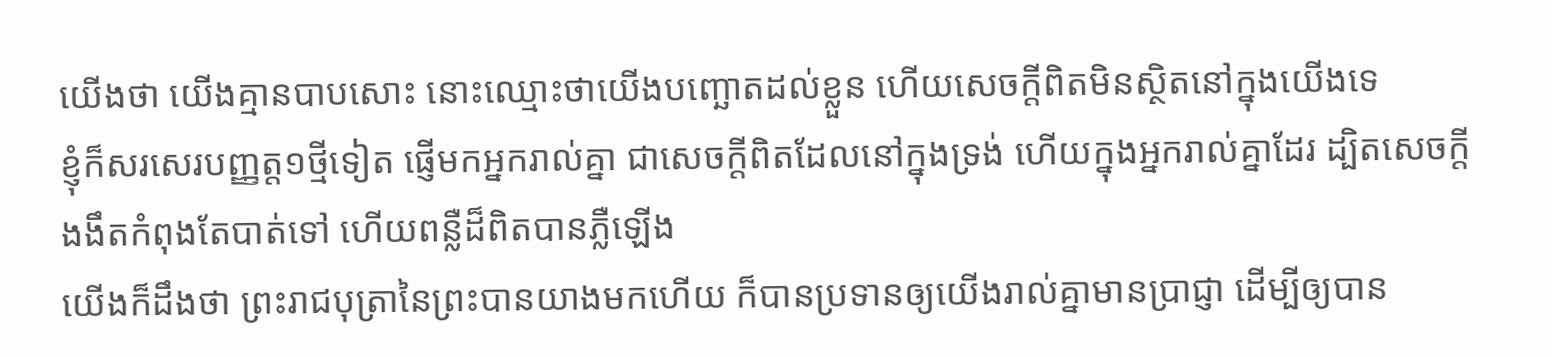យើងថា យើងគ្មានបាបសោះ នោះឈ្មោះថាយើងបញ្ឆោតដល់ខ្លួន ហើយសេចក្ដីពិតមិនស្ថិតនៅក្នុងយើងទេ
ខ្ញុំក៏សរសេរបញ្ញត្ត១ថ្មីទៀត ផ្ញើមកអ្នករាល់គ្នា ជាសេចក្ដីពិតដែលនៅក្នុងទ្រង់ ហើយក្នុងអ្នករាល់គ្នាដែរ ដ្បិតសេចក្ដីងងឹតកំពុងតែបាត់ទៅ ហើយពន្លឺដ៏ពិតបានភ្លឺឡើង
យើងក៏ដឹងថា ព្រះរាជបុត្រានៃព្រះបានយាងមកហើយ ក៏បានប្រទានឲ្យយើងរាល់គ្នាមានប្រាជ្ញា ដើម្បីឲ្យបាន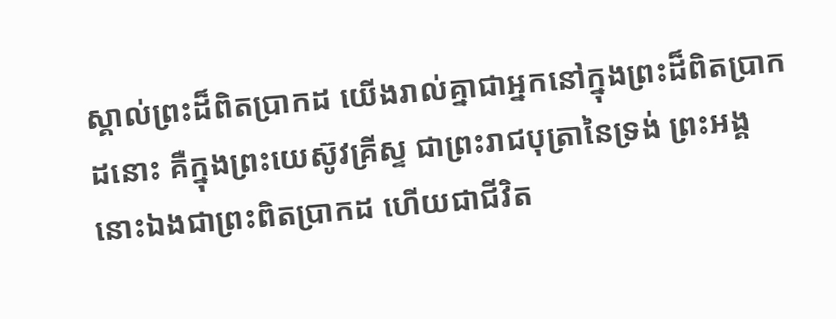ស្គាល់ព្រះដ៏ពិតប្រាកដ យើងរាល់គ្នាជាអ្នកនៅក្នុងព្រះដ៏ពិតប្រាកដនោះ គឺក្នុងព្រះយេស៊ូវគ្រីស្ទ ជាព្រះរាជបុត្រានៃទ្រង់ ព្រះអង្គនោះឯងជាព្រះពិតប្រាកដ ហើយជាជីវិត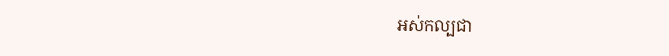អស់កល្បជា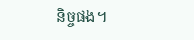និច្ចផង។